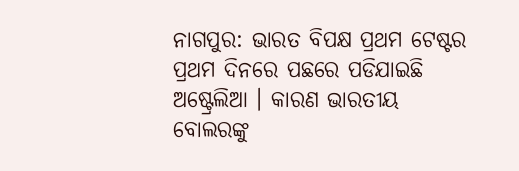ନାଗପୁର: ଭାରତ ବିପକ୍ଷ ପ୍ରଥମ ଟେଷ୍ଟର ପ୍ରଥମ ଦିନରେ ପଛରେ ପଡିଯାଇଛି ଅଷ୍ଟ୍ରେଲିଆ । କାରଣ ଭାରତୀୟ ବୋଲରଙ୍କୁ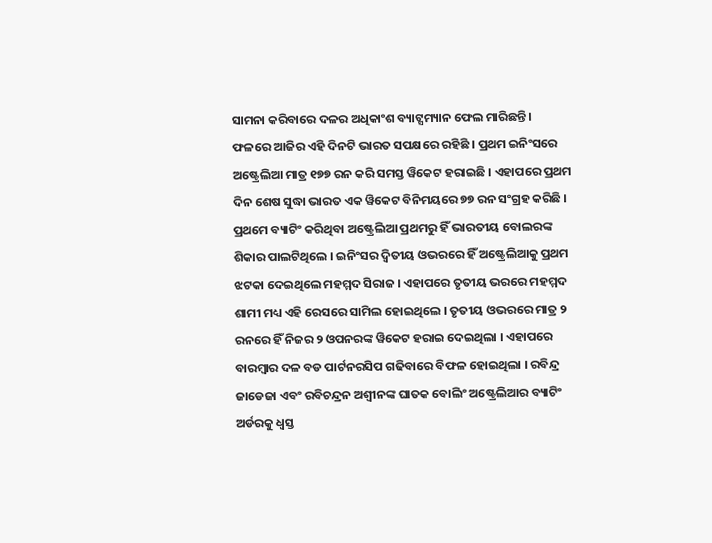ସାମନା କରିବାରେ ଦଳର ଅଧିକାଂଶ ବ୍ୟାଟ୍ସମ୍ୟାନ ଫେଲ ମାରିଛନ୍ତି । ଫଳରେ ଆଜିର ଏହି ଦିନଟି ଭାରତ ସପକ୍ଷରେ ରହିଛି । ପ୍ରଥମ ଇନିଂସରେ ଅଷ୍ଟ୍ରେଲିଆ ମାତ୍ର ୧୭୭ ରନ କରି ସମସ୍ତ ୱିକେଟ ହରାଇଛି । ଏହାପରେ ପ୍ରଥମ ଦିନ ଶେଷ ସୁଦ୍ଧା ଭାରତ ଏକ ୱିକେଟ ବିନିମୟରେ ୭୭ ରନ ସଂଗ୍ରହ କରିଛି ।
ପ୍ରଥମେ ବ୍ୟାଟିଂ କରିଥିବା ଅଷ୍ଟ୍ରେଲିଆ ପ୍ରଥମରୁ ହିଁ ଭାରତୀୟ ବୋଲରଙ୍କ ଶିକାର ପାଲଟିଥିଲେ । ଇନିଂସର ଦ୍ୱିତୀୟ ଓଭରରେ ହିଁ ଅଷ୍ଟ୍ରେଲିଆକୁ ପ୍ରଥମ ଝଟକା ଦେଇଥିଲେ ମହମ୍ମଦ ସିରାଜ । ଏହାପରେ ତୃତୀୟ ଭରରେ ମହମ୍ମଦ ଶାମୀ ମଧ୍ୟ ଏହି ରେସରେ ସାମିଲ ହୋଇଥିଲେ । ତୃତୀୟ ଓଭରରେ ମାତ୍ର ୨ ରନରେ ହିଁ ନିଜର ୨ ଓପନରଙ୍କ ୱିକେଟ ହରାଇ ଦେଇଥିଲା । ଏହାପରେ ବାରମ୍ବାର ଦଳ ବଡ ପାର୍ଟନରସିପ ଗଢିବାରେ ବିଫଳ ହୋଇଥିଲା । ରବିନ୍ଦ୍ର ଜାଡେଜା ଏବଂ ରବିଚନ୍ଦ୍ରନ ଅଶ୍ୱୀନଙ୍କ ଘାତକ ବୋଲିଂ ଅଷ୍ଟ୍ରେଲିଆର ବ୍ୟାଟିଂ ଅର୍ଡରକୁ ଧ୍ୱସ୍ତ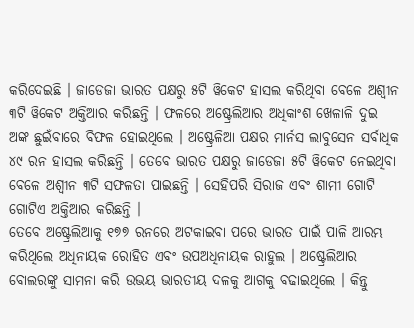କରିଦେଇଛି । ଜାଡେଜା ଭାରତ ପକ୍ଷରୁ ୫ଟି ୱିକେଟ ହାସଲ କରିଥିବା ବେଳେ ଅଶ୍ୱୀନ ୩ଟି ୱିକେଟ ଅକ୍ତିଆର କରିଛନ୍ତି । ଫଳରେ ଅଷ୍ଟ୍ରେଲିଆର ଅଧିକାଂଶ ଖେଳାଳି ଦୁଇ ଅଙ୍କ ଛୁଇଁବାରେ ବିଫଳ ହୋଇଥିଲେ । ଅଷ୍ଟ୍ରେଳିଆ ପକ୍ଷର ମାର୍ନସ ଲାବୁସେନ ସର୍ବାଧିକ ୪୯ ରନ ହାସଲ କରିଛନ୍ତି । ତେବେ ଭାରତ ପକ୍ଷରୁ ଜାଡେଜା ୫ଟି ୱିକେଟ ନେଇଥିବା ବେଳେ ଅଶ୍ୱୀନ ୩ଟି ସଫଳତା ପାଇଛନ୍ତି । ସେହିପରି ସିରାଜ ଏବଂ ଶାମୀ ଗୋଟି ଗୋଟିଏ ଅକ୍ତିଆର କରିଛନ୍ତି ।
ତେବେ ଅଷ୍ଟ୍ରେଲିଆକୁ ୧୭୭ ରନରେ ଅଟକାଇବା ପରେ ଭାରତ ପାଇଁ ପାଳି ଆରମ୍ଭ କରିଥିଲେ ଅଧିନାୟକ ରୋହିତ ଏବଂ ଉପଅଧିନାୟକ ରାହୁଲ । ଅଷ୍ଟ୍ରେଲିଆର ବୋଲରଙ୍କୁ ସାମନା କରି ଉଭୟ ଭାରତୀୟ ଦଳକୁ ଆଗକୁ ବଢାଇଥିଲେ । କିନ୍ତୁ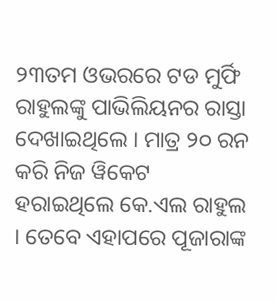୨୩ତମ ଓଭରରେ ଟଡ ମୁର୍ଫି ରାହୁଲଙ୍କୁ ପାଭିଲିୟନର ରାସ୍ତା ଦେଖାଇଥିଲେ । ମାତ୍ର ୨୦ ରନ କରି ନିଜ ୱିକେଟ ହରାଇଥିଲେ କେ.ଏଲ ରାହୁଲ । ତେବେ ଏହାପରେ ପୂଜାରାଙ୍କ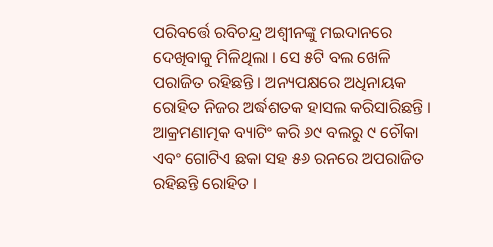ପରିବର୍ତ୍ତେ ରବିଚନ୍ଦ୍ର ଅଶ୍ୱୀନଙ୍କୁ ମଇଦାନରେ ଦେଖିବାକୁ ମିଳିଥିଲା । ସେ ୫ଟି ବଲ ଖେଳି ପରାଜିତ ରହିଛନ୍ତି । ଅନ୍ୟପକ୍ଷରେ ଅଧିନାୟକ ରୋହିତ ନିଜର ଅର୍ଦ୍ଧଶତକ ହାସଲ କରିସାରିଛନ୍ତି । ଆକ୍ରମଣାତ୍ମକ ବ୍ୟାଟିଂ କରି ୬୯ ବଲରୁ ୯ ଚୌକା ଏବଂ ଗୋଟିଏ ଛକା ସହ ୫୬ ରନରେ ଅପରାଜିତ ରହିଛନ୍ତି ରୋହିତ ।